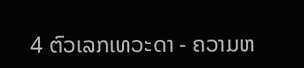4 ຕົວເລກເທວະດາ - ຄວາມຫ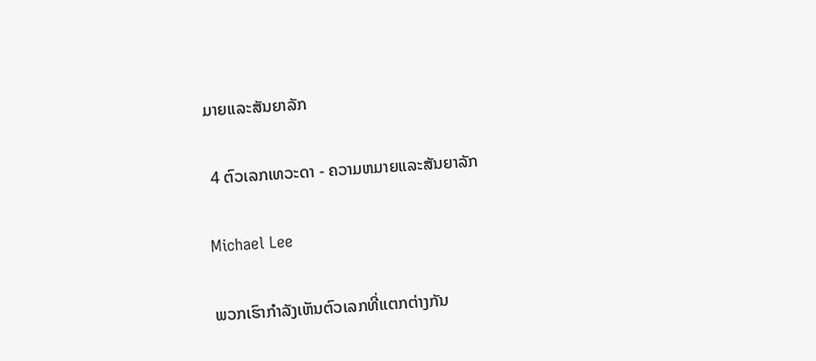ມາຍແລະສັນຍາລັກ

 4 ຕົວເລກເທວະດາ - ຄວາມຫມາຍແລະສັນຍາລັກ

Michael Lee

ພວກເຮົາກໍາລັງເຫັນຕົວເລກທີ່ແຕກຕ່າງກັນ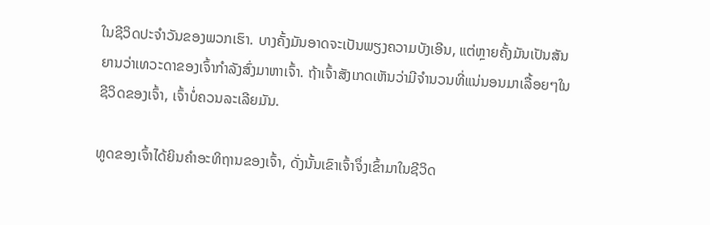ໃນຊີວິດປະຈໍາວັນຂອງພວກເຮົາ. ບາງຄັ້ງມັນອາດຈະເປັນພຽງຄວາມບັງເອີນ, ແຕ່ຫຼາຍຄັ້ງມັນເປັນສັນຍານວ່າເທວະດາຂອງເຈົ້າກໍາລັງສົ່ງມາຫາເຈົ້າ. ຖ້າເຈົ້າສັງເກດເຫັນວ່າມີຈໍານວນທີ່ແນ່ນອນມາເລື້ອຍໆໃນຊີວິດຂອງເຈົ້າ, ເຈົ້າບໍ່ຄວນລະເລີຍມັນ.

ທູດຂອງເຈົ້າໄດ້ຍິນຄໍາອະທິຖານຂອງເຈົ້າ, ດັ່ງນັ້ນເຂົາເຈົ້າຈຶ່ງເຂົ້າມາໃນຊີວິດ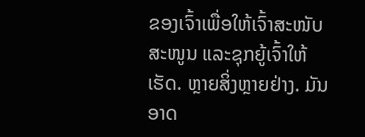ຂອງເຈົ້າເພື່ອໃຫ້ເຈົ້າສະໜັບສະໜູນ ແລະຊຸກຍູ້ເຈົ້າໃຫ້ເຮັດ. ຫຼາຍສິ່ງຫຼາຍຢ່າງ. ມັນອາດ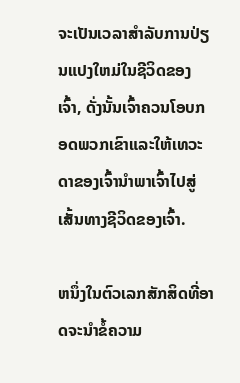ຈະເປັນເວລາສໍາລັບການປ່ຽນແປງໃຫມ່ໃນຊີວິດຂອງເຈົ້າ, ດັ່ງນັ້ນເຈົ້າຄວນໂອບກອດພວກເຂົາແລະໃຫ້ເທວະດາຂອງເຈົ້ານໍາພາເຈົ້າໄປສູ່ເສັ້ນທາງຊີວິດຂອງເຈົ້າ.

ຫນຶ່ງໃນຕົວເລກສັກສິດທີ່ອາດຈະນໍາຂໍ້ຄວາມ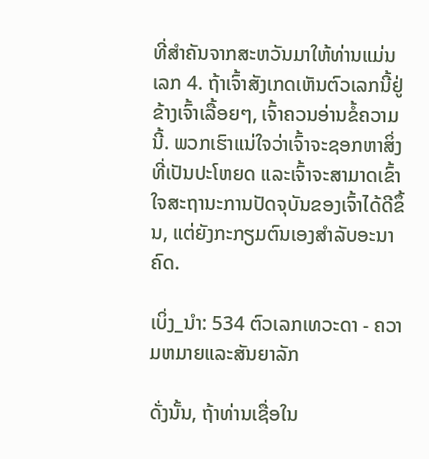ທີ່ສໍາຄັນຈາກສະຫວັນມາໃຫ້ທ່ານແມ່ນເລກ 4. ຖ້າເຈົ້າສັງເກດເຫັນຕົວເລກນີ້ຢູ່ຂ້າງເຈົ້າເລື້ອຍໆ, ເຈົ້າຄວນອ່ານຂໍ້ຄວາມນີ້. ພວກເຮົາແນ່ໃຈວ່າເຈົ້າຈະຊອກຫາສິ່ງທີ່ເປັນປະໂຫຍດ ແລະເຈົ້າຈະສາມາດເຂົ້າໃຈສະຖານະການປັດຈຸບັນຂອງເຈົ້າໄດ້ດີຂຶ້ນ, ແຕ່ຍັງກະກຽມຕົນເອງສໍາລັບອະນາຄົດ.

ເບິ່ງ_ນຳ: 534 ຕົວເລກເທວະດາ - ຄວາມຫມາຍແລະສັນຍາລັກ

ດັ່ງນັ້ນ, ຖ້າທ່ານເຊື່ອໃນ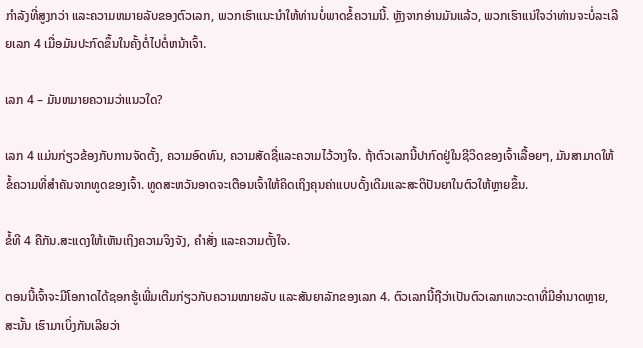ກໍາລັງທີ່ສູງກວ່າ ແລະຄວາມຫມາຍລັບຂອງຕົວເລກ, ພວກເຮົາແນະນໍາໃຫ້ທ່ານບໍ່ພາດຂໍ້ຄວາມນີ້. ຫຼັງຈາກອ່ານມັນແລ້ວ, ພວກເຮົາແນ່ໃຈວ່າທ່ານຈະບໍ່ລະເລີຍເລກ 4 ເມື່ອມັນປະກົດຂຶ້ນໃນຄັ້ງຕໍ່ໄປຕໍ່ຫນ້າເຈົ້າ.

ເລກ 4 – ມັນຫມາຍຄວາມວ່າແນວໃດ?

ເລກ 4 ແມ່ນກ່ຽວຂ້ອງກັບການຈັດຕັ້ງ, ຄວາມອົດທົນ, ຄວາມສັດຊື່ແລະຄວາມໄວ້ວາງໃຈ. ຖ້າຕົວເລກນີ້ປາກົດຢູ່ໃນຊີວິດຂອງເຈົ້າເລື້ອຍໆ, ມັນສາມາດໃຫ້ຂໍ້ຄວາມທີ່ສໍາຄັນຈາກທູດຂອງເຈົ້າ. ທູດສະຫວັນອາດຈະເຕືອນເຈົ້າໃຫ້ຄິດເຖິງຄຸນຄ່າແບບດັ້ງເດີມແລະສະຕິປັນຍາໃນຕົວໃຫ້ຫຼາຍຂຶ້ນ.

ຂໍ້ທີ 4 ຄືກັນ.ສະແດງໃຫ້ເຫັນເຖິງຄວາມຈິງຈັງ, ຄໍາສັ່ງ ແລະຄວາມຕັ້ງໃຈ.

ຕອນນີ້ເຈົ້າຈະມີໂອກາດໄດ້ຊອກຮູ້ເພີ່ມເຕີມກ່ຽວກັບຄວາມໝາຍລັບ ແລະສັນຍາລັກຂອງເລກ 4. ຕົວເລກນີ້ຖືວ່າເປັນຕົວເລກເທວະດາທີ່ມີອໍານາດຫຼາຍ, ສະນັ້ນ ເຮົາມາເບິ່ງກັນເລີຍວ່າ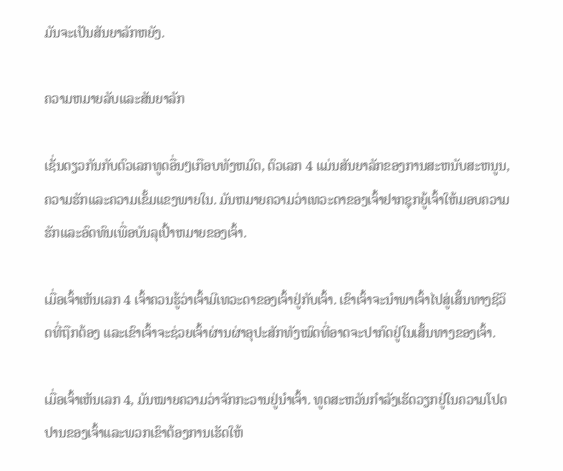ມັນຈະເປັນສັນຍາລັກຫຍັງ.

ຄວາມຫມາຍລັບແລະສັນຍາລັກ

ເຊັ່ນດຽວກັນກັບຕົວເລກທູດອື່ນໆເກືອບທັງຫມົດ, ຕົວເລກ 4 ແມ່ນສັນຍາລັກຂອງການສະຫນັບສະຫນູນ, ຄວາມຮັກແລະຄວາມເຂັ້ມແຂງພາຍໃນ. ມັນຫມາຍຄວາມວ່າເທວະດາຂອງເຈົ້າຢາກຊຸກຍູ້ເຈົ້າໃຫ້ມອບຄວາມຮັກແລະອົດທົນເພື່ອບັນລຸເປົ້າຫມາຍຂອງເຈົ້າ.

ເມື່ອເຈົ້າເຫັນເລກ 4 ເຈົ້າຄວນຮູ້ວ່າເຈົ້າມີເທວະດາຂອງເຈົ້າຢູ່ກັບເຈົ້າ. ເຂົາເຈົ້າຈະນຳພາເຈົ້າໄປສູ່ເສັ້ນທາງຊີວິດທີ່ຖືກຕ້ອງ ແລະເຂົາເຈົ້າຈະຊ່ວຍເຈົ້າຜ່ານຜ່າອຸປະສັກທັງໝົດທີ່ອາດຈະປາກົດຢູ່ໃນເສັ້ນທາງຂອງເຈົ້າ.

ເມື່ອເຈົ້າເຫັນເລກ 4, ມັນໝາຍຄວາມວ່າຈັກກະວານຢູ່ນຳເຈົ້າ. ທູດສະຫວັນກໍາລັງເຮັດວຽກຢູ່ໃນຄວາມໂປດປານຂອງເຈົ້າແລະພວກເຂົາຕ້ອງການເຮັດໃຫ້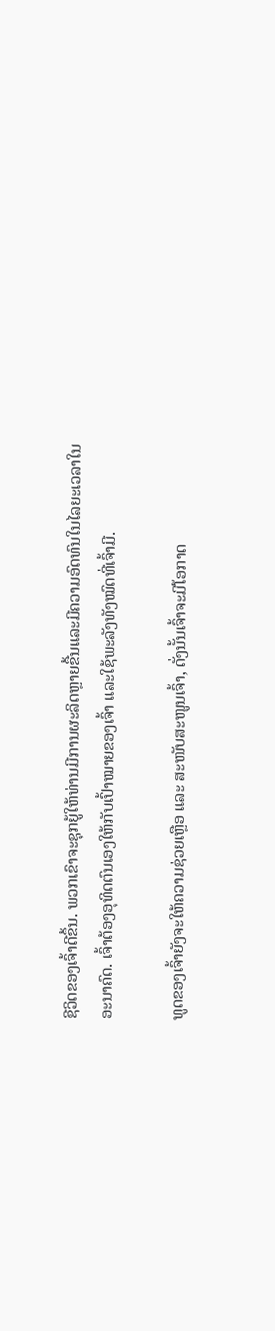ຊີວິດຂອງເຈົ້າດີຂຶ້ນ. ພວກເຂົາຈະຊຸກຍູ້ໃຫ້ທ່ານມີການຜະລິດຫຼາຍຂື້ນແລະມີຄວາມອົດທົນໃນໄລຍະເວລາໃນອະນາຄົດ. ເຈົ້າຕ້ອງອຸທິດຕົນເອງໃຫ້ກັບເປົ້າໝາຍຂອງເຈົ້າ ແລະໃຊ້ພະລັງທັງໝົດທີ່ເຈົ້າມີ.

ທູດຂອງເຈົ້າຍັງຈະໃຫ້ຄວາມຊ່ວຍເຫຼືອ ແລະ ສະໜັບສະໜູນເຈົ້າ, ດັ່ງນັ້ນເຈົ້າຈະມີໂອກາດ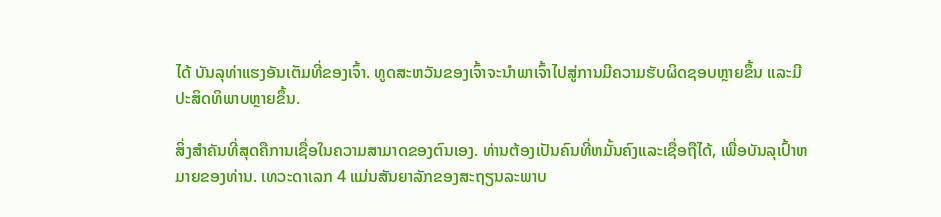ໄດ້ ບັນລຸທ່າແຮງອັນເຕັມທີ່ຂອງເຈົ້າ. ທູດສະຫວັນຂອງເຈົ້າຈະນໍາພາເຈົ້າໄປສູ່ການມີຄວາມຮັບຜິດຊອບຫຼາຍຂຶ້ນ ແລະມີປະສິດທິພາບຫຼາຍຂຶ້ນ.

ສິ່ງສຳຄັນທີ່ສຸດຄືການເຊື່ອໃນຄວາມສາມາດຂອງຕົນເອງ. ທ່ານຕ້ອງເປັນຄົນທີ່ຫມັ້ນຄົງແລະເຊື່ອຖືໄດ້, ເພື່ອບັນລຸເປົ້າຫມາຍຂອງທ່ານ. ເທວະດາເລກ 4 ແມ່ນສັນຍາລັກຂອງສະຖຽນລະພາບ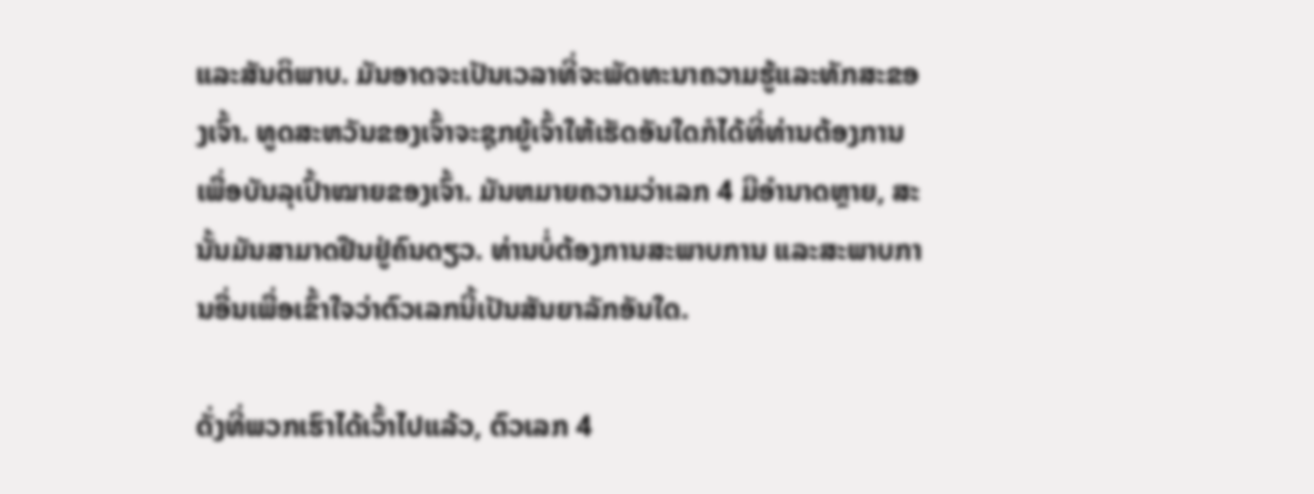ແລະສັນຕິພາບ. ມັນອາດຈະເປັນເວລາທີ່ຈະພັດທະນາຄວາມຮູ້ແລະທັກສະຂອງເຈົ້າ. ທູດສະຫວັນຂອງເຈົ້າຈະຊຸກຍູ້ເຈົ້າໃຫ້ເຮັດອັນໃດກໍໄດ້ທີ່ທ່ານຕ້ອງການເພື່ອບັນລຸເປົ້າໝາຍຂອງເຈົ້າ. ມັນຫມາຍຄວາມວ່າເລກ 4 ມີອໍານາດຫຼາຍ, ສະນັ້ນມັນສາມາດຢືນຢູ່ຄົນດຽວ. ທ່ານບໍ່ຕ້ອງການສະພາບການ ແລະສະພາບການອື່ນເພື່ອເຂົ້າໃຈວ່າຕົວເລກນີ້ເປັນສັນຍາລັກອັນໃດ.

ດັ່ງທີ່ພວກເຮົາໄດ້ເວົ້າໄປແລ້ວ, ຕົວເລກ 4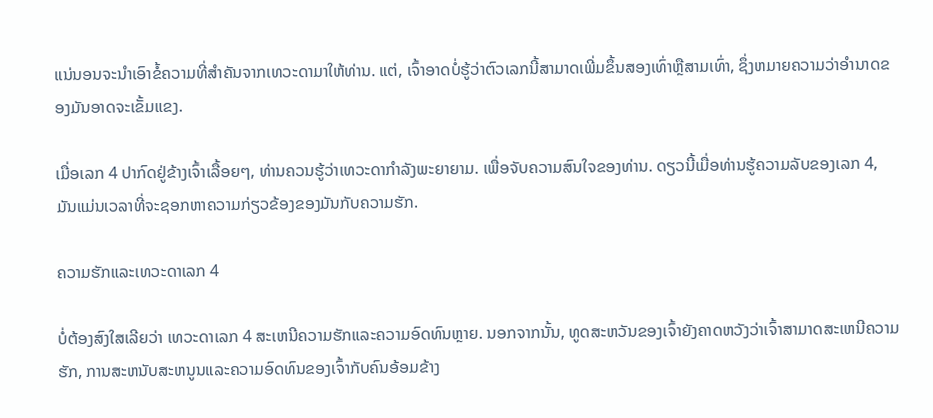ແນ່ນອນຈະນໍາເອົາຂໍ້ຄວາມທີ່ສໍາຄັນຈາກເທວະດາມາໃຫ້ທ່ານ. ແຕ່, ເຈົ້າອາດບໍ່ຮູ້ວ່າຕົວເລກນີ້ສາມາດເພີ່ມຂຶ້ນສອງເທົ່າຫຼືສາມເທົ່າ, ຊຶ່ງຫມາຍຄວາມວ່າອໍານາດຂອງມັນອາດຈະເຂັ້ມແຂງ.

ເມື່ອເລກ 4 ປາກົດຢູ່ຂ້າງເຈົ້າເລື້ອຍໆ, ທ່ານຄວນຮູ້ວ່າເທວະດາກໍາລັງພະຍາຍາມ. ເພື່ອຈັບຄວາມສົນໃຈຂອງທ່ານ. ດຽວນີ້ເມື່ອທ່ານຮູ້ຄວາມລັບຂອງເລກ 4, ມັນແມ່ນເວລາທີ່ຈະຊອກຫາຄວາມກ່ຽວຂ້ອງຂອງມັນກັບຄວາມຮັກ.

ຄວາມຮັກແລະເທວະດາເລກ 4

ບໍ່ຕ້ອງສົງໃສເລີຍວ່າ ເທວະດາເລກ 4 ສະເຫນີຄວາມຮັກແລະຄວາມອົດທົນຫຼາຍ. ນອກຈາກນັ້ນ, ທູດສະຫວັນຂອງເຈົ້າຍັງຄາດຫວັງວ່າເຈົ້າສາມາດສະເຫນີຄວາມຮັກ, ການສະຫນັບສະຫນູນແລະຄວາມອົດທົນຂອງເຈົ້າກັບຄົນອ້ອມຂ້າງ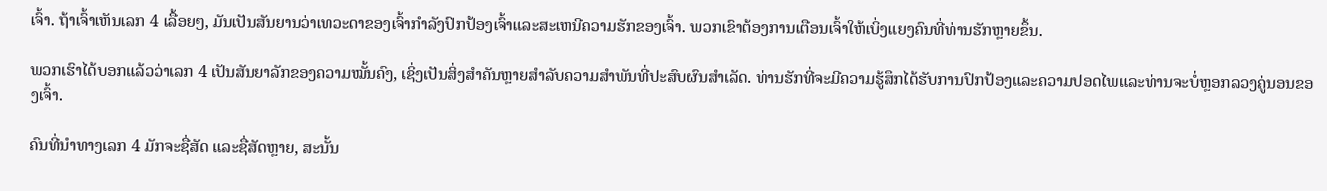ເຈົ້າ. ຖ້າເຈົ້າເຫັນເລກ 4 ເລື້ອຍໆ, ມັນເປັນສັນຍານວ່າເທວະດາຂອງເຈົ້າກໍາລັງປົກປ້ອງເຈົ້າແລະສະເຫນີຄວາມຮັກຂອງເຈົ້າ. ພວກເຂົາຕ້ອງການເຕືອນເຈົ້າໃຫ້ເບິ່ງແຍງຄົນທີ່ທ່ານຮັກຫຼາຍຂຶ້ນ.

ພວກເຮົາໄດ້ບອກແລ້ວວ່າເລກ 4 ເປັນສັນຍາລັກຂອງຄວາມໝັ້ນຄົງ, ເຊິ່ງເປັນສິ່ງສໍາຄັນຫຼາຍສໍາລັບຄວາມສໍາພັນທີ່ປະສົບຜົນສໍາເລັດ. ທ່ານຮັກທີ່ຈະມີຄວາມຮູ້ສຶກໄດ້ຮັບການປົກປ້ອງແລະຄວາມປອດໄພແລະທ່ານຈະບໍ່ຫຼອກລວງຄູ່ນອນຂອງເຈົ້າ.

ຄົນທີ່ນຳທາງເລກ 4 ມັກຈະຊື່ສັດ ແລະຊື່ສັດຫຼາຍ, ສະນັ້ນ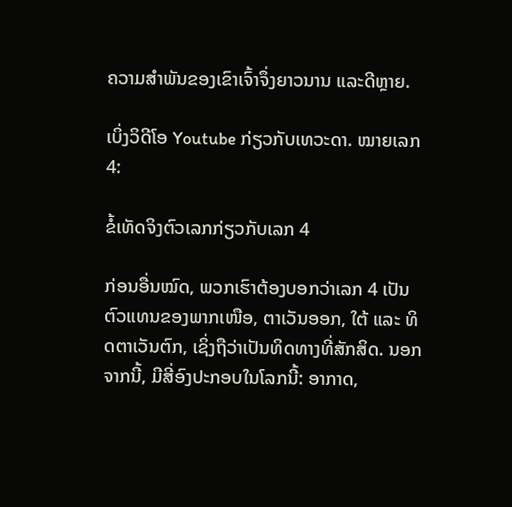ຄວາມສຳພັນຂອງເຂົາເຈົ້າຈຶ່ງຍາວນານ ແລະດີຫຼາຍ.

ເບິ່ງວິດີໂອ Youtube ກ່ຽວກັບເທວະດາ. ໝາຍເລກ 4:

ຂໍ້ເທັດຈິງຕົວເລກກ່ຽວກັບເລກ 4

ກ່ອນອື່ນໝົດ, ພວກເຮົາຕ້ອງບອກວ່າເລກ 4 ເປັນຕົວແທນຂອງພາກເໜືອ, ຕາເວັນອອກ, ໃຕ້ ແລະ ທິດຕາເວັນຕົກ, ເຊິ່ງຖືວ່າເປັນທິດທາງທີ່ສັກສິດ. ນອກຈາກນີ້, ມີສີ່ອົງປະກອບໃນໂລກນີ້: ອາກາດ,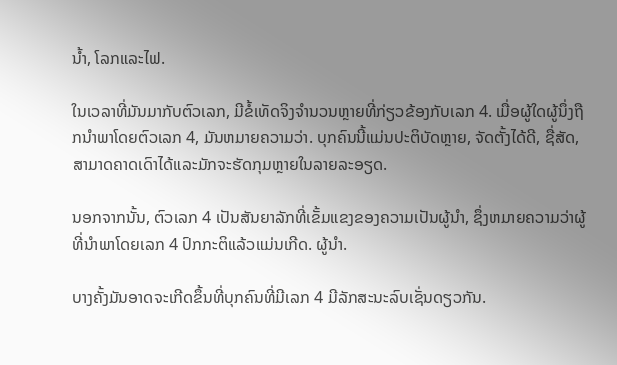ນ້ຳ, ໂລກແລະໄຟ.

ໃນເວລາທີ່ມັນມາກັບຕົວເລກ, ມີຂໍ້ເທັດຈິງຈໍານວນຫຼາຍທີ່ກ່ຽວຂ້ອງກັບເລກ 4. ເມື່ອຜູ້ໃດຜູ້ນຶ່ງຖືກນໍາພາໂດຍຕົວເລກ 4, ມັນຫມາຍຄວາມວ່າ. ບຸກຄົນນີ້ແມ່ນປະຕິບັດຫຼາຍ, ຈັດຕັ້ງໄດ້ດີ, ຊື່ສັດ, ສາມາດຄາດເດົາໄດ້ແລະມັກຈະຮັດກຸມຫຼາຍໃນລາຍລະອຽດ.

ນອກຈາກນັ້ນ, ຕົວເລກ 4 ເປັນສັນຍາລັກທີ່ເຂັ້ມແຂງຂອງຄວາມເປັນຜູ້ນໍາ, ຊຶ່ງຫມາຍຄວາມວ່າຜູ້ທີ່ນໍາພາໂດຍເລກ 4 ປົກກະຕິແລ້ວແມ່ນເກີດ. ຜູ້ນໍາ.

ບາງຄັ້ງມັນອາດຈະເກີດຂຶ້ນທີ່ບຸກຄົນທີ່ມີເລກ 4 ມີລັກສະນະລົບເຊັ່ນດຽວກັນ.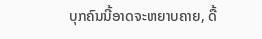ບຸກຄົນນີ້ອາດຈະຫຍາບຄາຍ, ດື້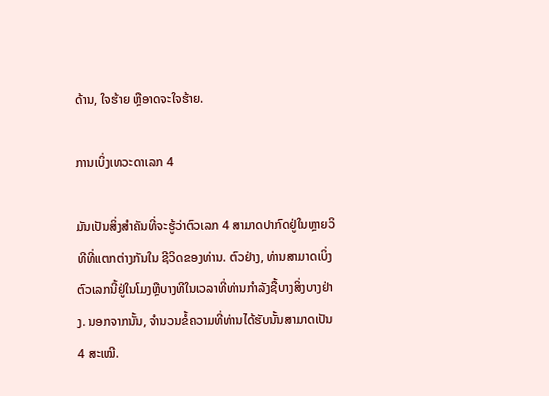ດ້ານ, ໃຈຮ້າຍ ຫຼືອາດຈະໃຈຮ້າຍ.

ການເບິ່ງເທວະດາເລກ 4

ມັນເປັນສິ່ງສໍາຄັນທີ່ຈະຮູ້ວ່າຕົວເລກ 4 ສາມາດປາກົດຢູ່ໃນຫຼາຍວິທີທີ່ແຕກຕ່າງກັນໃນ ຊີວິດຂອງທ່ານ. ຕົວຢ່າງ, ທ່ານສາມາດເບິ່ງຕົວເລກນີ້ຢູ່ໃນໂມງຫຼືບາງທີໃນເວລາທີ່ທ່ານກໍາລັງຊື້ບາງສິ່ງບາງຢ່າງ. ນອກຈາກນັ້ນ, ຈໍານວນຂໍ້ຄວາມທີ່ທ່ານໄດ້ຮັບນັ້ນສາມາດເປັນ 4 ສະເໝີ.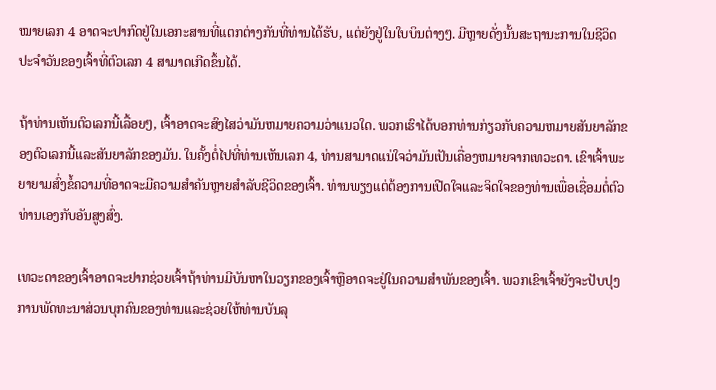ໝາຍເລກ 4 ອາດຈະປາກົດຢູ່ໃນເອກະສານທີ່ແຕກຕ່າງກັນທີ່ທ່ານໄດ້ຮັບ, ແຕ່ຍັງຢູ່ໃນໃບບິນຕ່າງໆ. ມີຫຼາຍດັ່ງນັ້ນສະຖານະການໃນຊີວິດປະຈໍາວັນຂອງເຈົ້າທີ່ຕົວເລກ 4 ສາມາດເກີດຂຶ້ນໄດ້.

ຖ້າທ່ານເຫັນຕົວເລກນີ້ເລື້ອຍໆ, ເຈົ້າອາດຈະສົງໄສວ່າມັນຫມາຍຄວາມວ່າແນວໃດ. ພວກເຮົາໄດ້ບອກທ່ານກ່ຽວກັບຄວາມຫມາຍສັນຍາລັກຂອງຕົວເລກນີ້ແລະສັນຍາລັກຂອງມັນ. ໃນຄັ້ງຕໍ່ໄປທີ່ທ່ານເຫັນເລກ 4, ທ່ານສາມາດແນ່ໃຈວ່າມັນເປັນເຄື່ອງຫມາຍຈາກເທວະດາ. ເຂົາເຈົ້າພະຍາຍາມສົ່ງຂໍ້ຄວາມທີ່ອາດຈະມີຄວາມສໍາຄັນຫຼາຍສໍາລັບຊີວິດຂອງເຈົ້າ. ທ່ານພຽງແຕ່ຕ້ອງການເປີດໃຈແລະຈິດໃຈຂອງທ່ານເພື່ອເຊື່ອມຕໍ່ຕົວທ່ານເອງກັບອັນສູງສົ່ງ.

ເທວະດາຂອງເຈົ້າອາດຈະຢາກຊ່ວຍເຈົ້າຖ້າທ່ານມີບັນຫາໃນວຽກຂອງເຈົ້າຫຼືອາດຈະຢູ່ໃນຄວາມສໍາພັນຂອງເຈົ້າ. ພວກເຂົາເຈົ້າຍັງຈະປັບປຸງການພັດທະນາສ່ວນບຸກຄົນຂອງທ່ານແລະຊ່ວຍໃຫ້ທ່ານບັນລຸ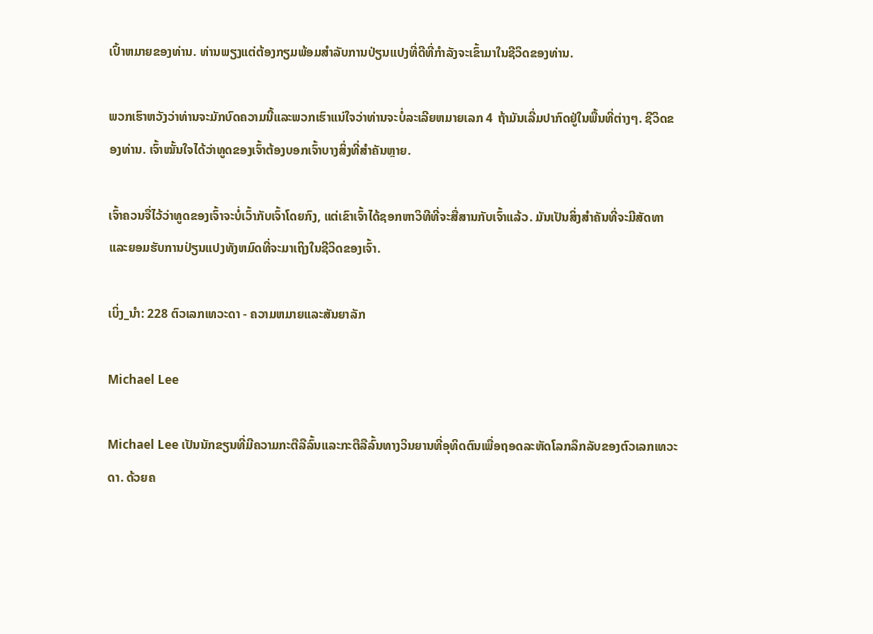ເປົ້າຫມາຍຂອງທ່ານ. ທ່ານພຽງແຕ່ຕ້ອງກຽມພ້ອມສໍາລັບການປ່ຽນແປງທີ່ດີທີ່ກໍາລັງຈະເຂົ້າມາໃນຊີວິດຂອງທ່ານ.

ພວກເຮົາຫວັງວ່າທ່ານຈະມັກບົດຄວາມນີ້ແລະພວກເຮົາແນ່ໃຈວ່າທ່ານຈະບໍ່ລະເລີຍຫມາຍເລກ 4 ຖ້າມັນເລີ່ມປາກົດຢູ່ໃນພື້ນທີ່ຕ່າງໆ. ຊີວິດຂອງທ່ານ. ເຈົ້າໝັ້ນໃຈໄດ້ວ່າທູດຂອງເຈົ້າຕ້ອງບອກເຈົ້າບາງສິ່ງທີ່ສຳຄັນຫຼາຍ.

ເຈົ້າຄວນຈື່ໄວ້ວ່າທູດຂອງເຈົ້າຈະບໍ່ເວົ້າກັບເຈົ້າໂດຍກົງ, ແຕ່ເຂົາເຈົ້າໄດ້ຊອກຫາວິທີທີ່ຈະສື່ສານກັບເຈົ້າແລ້ວ. ມັນເປັນສິ່ງສໍາຄັນທີ່ຈະມີສັດທາແລະຍອມຮັບການປ່ຽນແປງທັງຫມົດທີ່ຈະມາເຖິງໃນຊີວິດຂອງເຈົ້າ.

ເບິ່ງ_ນຳ: 228 ຕົວເລກເທວະດາ - ຄວາມຫມາຍແລະສັນຍາລັກ

Michael Lee

Michael Lee ເປັນນັກຂຽນທີ່ມີຄວາມກະຕືລືລົ້ນແລະກະຕືລືລົ້ນທາງວິນຍານທີ່ອຸທິດຕົນເພື່ອຖອດລະຫັດໂລກລຶກລັບຂອງຕົວເລກເທວະດາ. ດ້ວຍຄ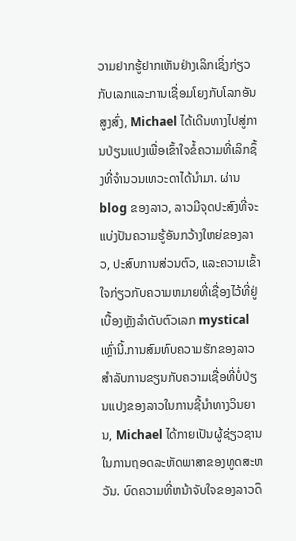ວາມຢາກຮູ້ຢາກເຫັນຢ່າງເລິກເຊິ່ງກ່ຽວກັບເລກແລະການເຊື່ອມໂຍງກັບໂລກອັນສູງສົ່ງ, Michael ໄດ້ເດີນທາງໄປສູ່ການປ່ຽນແປງເພື່ອເຂົ້າໃຈຂໍ້ຄວາມທີ່ເລິກຊຶ້ງທີ່ຈຳນວນເທວະດາໄດ້ນຳມາ. ຜ່ານ blog ຂອງລາວ, ລາວມີຈຸດປະສົງທີ່ຈະແບ່ງປັນຄວາມຮູ້ອັນກວ້າງໃຫຍ່ຂອງລາວ, ປະສົບການສ່ວນຕົວ, ແລະຄວາມເຂົ້າໃຈກ່ຽວກັບຄວາມຫມາຍທີ່ເຊື່ອງໄວ້ທີ່ຢູ່ເບື້ອງຫຼັງລໍາດັບຕົວເລກ mystical ເຫຼົ່ານີ້.ການສົມທົບຄວາມຮັກຂອງລາວສໍາລັບການຂຽນກັບຄວາມເຊື່ອທີ່ບໍ່ປ່ຽນແປງຂອງລາວໃນການຊີ້ນໍາທາງວິນຍານ, Michael ໄດ້ກາຍເປັນຜູ້ຊ່ຽວຊານໃນການຖອດລະຫັດພາສາຂອງທູດສະຫວັນ. ບົດຄວາມທີ່ຫນ້າຈັບໃຈຂອງລາວດຶ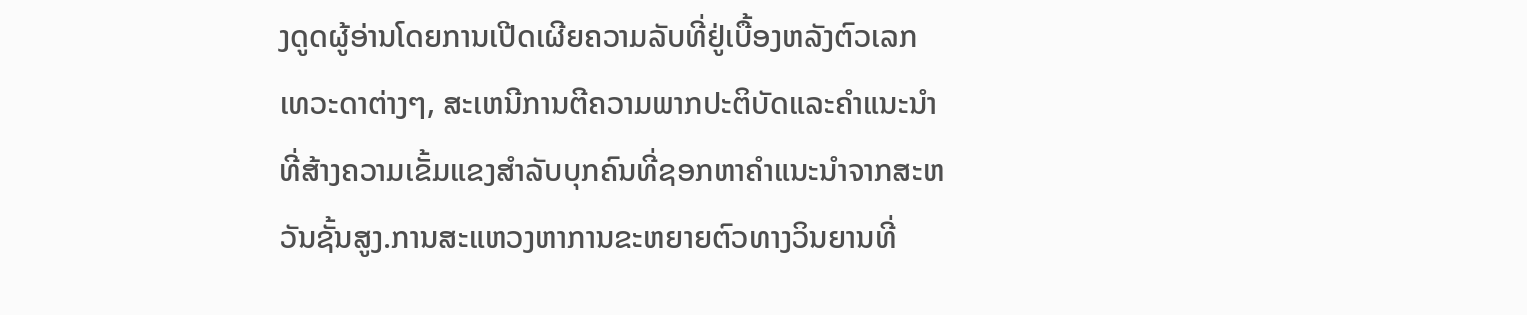ງດູດຜູ້ອ່ານໂດຍການເປີດເຜີຍຄວາມລັບທີ່ຢູ່ເບື້ອງຫລັງຕົວເລກເທວະດາຕ່າງໆ, ສະເຫນີການຕີຄວາມພາກປະຕິບັດແລະຄໍາແນະນໍາທີ່ສ້າງຄວາມເຂັ້ມແຂງສໍາລັບບຸກຄົນທີ່ຊອກຫາຄໍາແນະນໍາຈາກສະຫວັນຊັ້ນສູງ.ການສະແຫວງຫາການຂະຫຍາຍຕົວທາງວິນຍານທີ່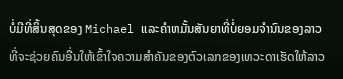ບໍ່ມີທີ່ສິ້ນສຸດຂອງ Michael ແລະຄໍາຫມັ້ນສັນຍາທີ່ບໍ່ຍອມຈໍານົນຂອງລາວທີ່ຈະຊ່ວຍຄົນອື່ນໃຫ້ເຂົ້າໃຈຄວາມສໍາຄັນຂອງຕົວເລກຂອງເທວະດາເຮັດໃຫ້ລາວ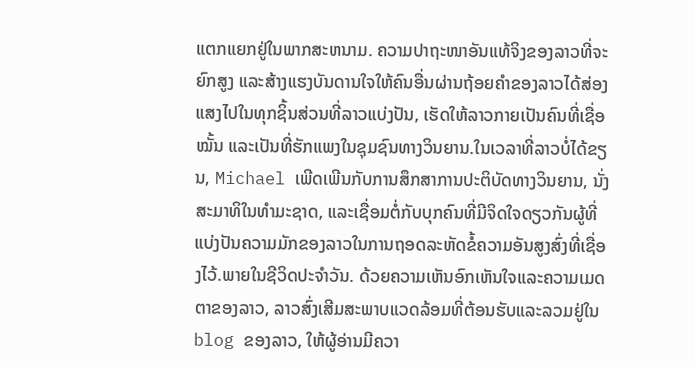ແຕກແຍກຢູ່ໃນພາກສະຫນາມ. ຄວາມປາຖະໜາອັນແທ້ຈິງຂອງລາວທີ່ຈະຍົກສູງ ແລະສ້າງແຮງບັນດານໃຈໃຫ້ຄົນອື່ນຜ່ານຖ້ອຍຄຳຂອງລາວໄດ້ສ່ອງແສງໄປໃນທຸກຊິ້ນສ່ວນທີ່ລາວແບ່ງປັນ, ເຮັດໃຫ້ລາວກາຍເປັນຄົນທີ່ເຊື່ອໝັ້ນ ແລະເປັນທີ່ຮັກແພງໃນຊຸມຊົນທາງວິນຍານ.ໃນເວລາທີ່ລາວບໍ່ໄດ້ຂຽນ, Michael ເພີດເພີນກັບການສຶກສາການປະຕິບັດທາງວິນຍານ, ນັ່ງສະມາທິໃນທໍາມະຊາດ, ແລະເຊື່ອມຕໍ່ກັບບຸກຄົນທີ່ມີຈິດໃຈດຽວກັນຜູ້ທີ່ແບ່ງປັນຄວາມມັກຂອງລາວໃນການຖອດລະຫັດຂໍ້ຄວາມອັນສູງສົ່ງທີ່ເຊື່ອງໄວ້.ພາຍໃນຊີວິດປະຈໍາວັນ. ດ້ວຍຄວາມເຫັນອົກເຫັນໃຈແລະຄວາມເມດຕາຂອງລາວ, ລາວສົ່ງເສີມສະພາບແວດລ້ອມທີ່ຕ້ອນຮັບແລະລວມຢູ່ໃນ blog ຂອງລາວ, ໃຫ້ຜູ້ອ່ານມີຄວາ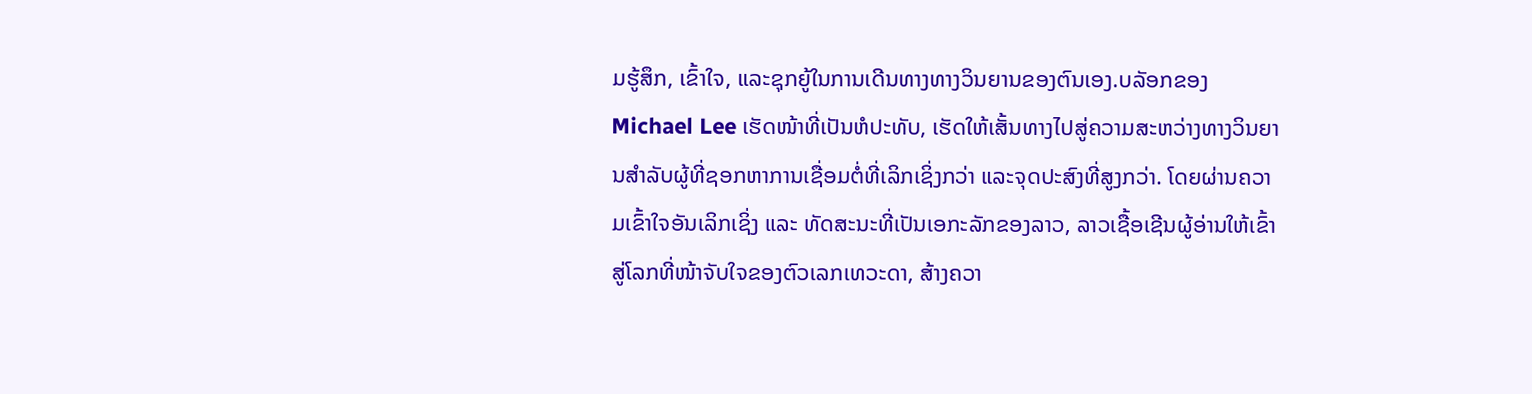ມຮູ້ສຶກ, ເຂົ້າໃຈ, ແລະຊຸກຍູ້ໃນການເດີນທາງທາງວິນຍານຂອງຕົນເອງ.ບລັອກຂອງ Michael Lee ເຮັດໜ້າທີ່ເປັນຫໍປະທັບ, ເຮັດໃຫ້ເສັ້ນທາງໄປສູ່ຄວາມສະຫວ່າງທາງວິນຍານສໍາລັບຜູ້ທີ່ຊອກຫາການເຊື່ອມຕໍ່ທີ່ເລິກເຊິ່ງກວ່າ ແລະຈຸດປະສົງທີ່ສູງກວ່າ. ໂດຍຜ່ານຄວາມເຂົ້າໃຈອັນເລິກເຊິ່ງ ແລະ ທັດສະນະທີ່ເປັນເອກະລັກຂອງລາວ, ລາວເຊື້ອເຊີນຜູ້ອ່ານໃຫ້ເຂົ້າສູ່ໂລກທີ່ໜ້າຈັບໃຈຂອງຕົວເລກເທວະດາ, ສ້າງຄວາ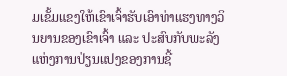ມເຂັ້ມແຂງໃຫ້ເຂົາເຈົ້າຮັບເອົາທ່າແຮງທາງວິນຍານຂອງເຂົາເຈົ້າ ແລະ ປະສົບກັບພະລັງແຫ່ງການປ່ຽນແປງຂອງການຊີ້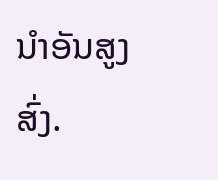ນໍາອັນສູງສົ່ງ.